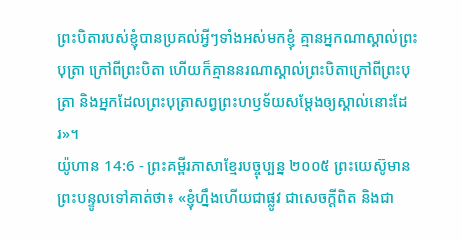ព្រះបិតារបស់ខ្ញុំបានប្រគល់អ្វីៗទាំងអស់មកខ្ញុំ គ្មានអ្នកណាស្គាល់ព្រះបុត្រា ក្រៅពីព្រះបិតា ហើយក៏គ្មាននរណាស្គាល់ព្រះបិតាក្រៅពីព្រះបុត្រា និងអ្នកដែលព្រះបុត្រាសព្វព្រះហឫទ័យសម្តែងឲ្យស្គាល់នោះដែរ»។
យ៉ូហាន 14:6 - ព្រះគម្ពីរភាសាខ្មែរបច្ចុប្បន្ន ២០០៥ ព្រះយេស៊ូមានព្រះបន្ទូលទៅគាត់ថា៖ «ខ្ញុំហ្នឹងហើយជាផ្លូវ ជាសេចក្ដីពិត និងជា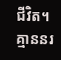ជីវិត។ គ្មាននរ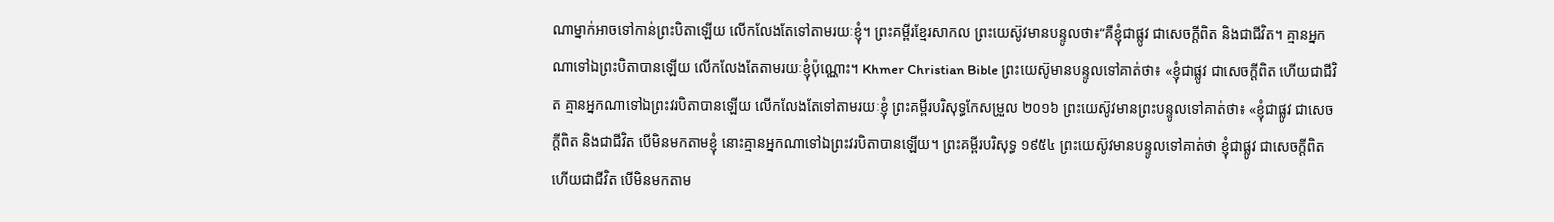ណាម្នាក់អាចទៅកាន់ព្រះបិតាឡើយ លើកលែងតែទៅតាមរយៈខ្ញុំ។ ព្រះគម្ពីរខ្មែរសាកល ព្រះយេស៊ូវមានបន្ទូលថា៖“គឺខ្ញុំជាផ្លូវ ជាសេចក្ដីពិត និងជាជីវិត។ គ្មានអ្នកណាទៅឯព្រះបិតាបានឡើយ លើកលែងតែតាមរយៈខ្ញុំប៉ុណ្ណោះ។ Khmer Christian Bible ព្រះយេស៊ូមានបន្ទូលទៅគាត់ថា៖ «ខ្ញុំជាផ្លូវ ជាសេចក្ដីពិត ហើយជាជីវិត គ្មានអ្នកណាទៅឯព្រះវរបិតាបានឡើយ លើកលែងតែទៅតាមរយៈខ្ញុំ ព្រះគម្ពីរបរិសុទ្ធកែសម្រួល ២០១៦ ព្រះយេស៊ូវមានព្រះបន្ទូលទៅគាត់ថា៖ «ខ្ញុំជាផ្លូវ ជាសេចក្តីពិត និងជាជីវិត បើមិនមកតាមខ្ញុំ នោះគ្មានអ្នកណាទៅឯព្រះវរបិតាបានឡើយ។ ព្រះគម្ពីរបរិសុទ្ធ ១៩៥៤ ព្រះយេស៊ូវមានបន្ទូលទៅគាត់ថា ខ្ញុំជាផ្លូវ ជាសេចក្ដីពិត ហើយជាជីវិត បើមិនមកតាម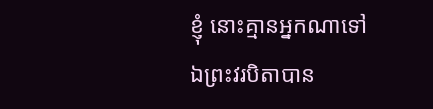ខ្ញុំ នោះគ្មានអ្នកណាទៅឯព្រះវរបិតាបាន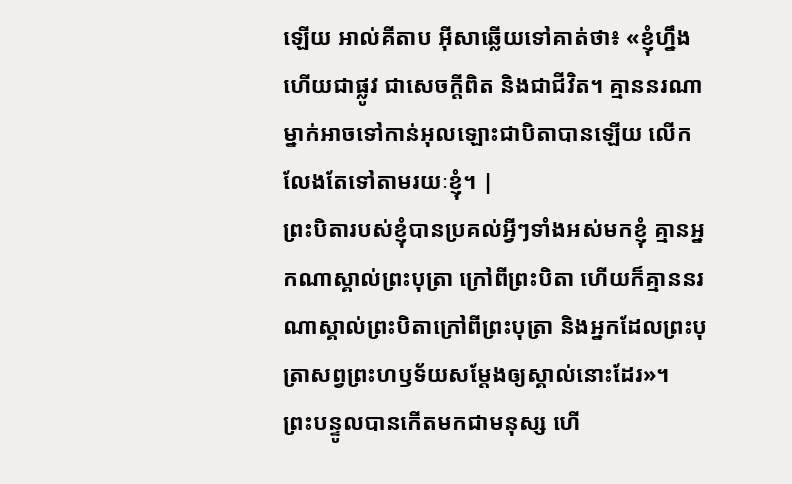ឡើយ អាល់គីតាប អ៊ីសាឆ្លើយទៅគាត់ថា៖ «ខ្ញុំហ្នឹងហើយជាផ្លូវ ជាសេចក្ដីពិត និងជាជីវិត។ គ្មាននរណាម្នាក់អាចទៅកាន់អុលឡោះជាបិតាបានឡើយ លើកលែងតែទៅតាមរយៈខ្ញុំ។ |
ព្រះបិតារបស់ខ្ញុំបានប្រគល់អ្វីៗទាំងអស់មកខ្ញុំ គ្មានអ្នកណាស្គាល់ព្រះបុត្រា ក្រៅពីព្រះបិតា ហើយក៏គ្មាននរណាស្គាល់ព្រះបិតាក្រៅពីព្រះបុត្រា និងអ្នកដែលព្រះបុត្រាសព្វព្រះហឫទ័យសម្តែងឲ្យស្គាល់នោះដែរ»។
ព្រះបន្ទូលបានកើតមកជាមនុស្ស ហើ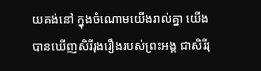យគង់នៅ ក្នុងចំណោមយើងរាល់គ្នា យើងបានឃើញសិរីរុងរឿងរបស់ព្រះអង្គ ជាសិរីរុ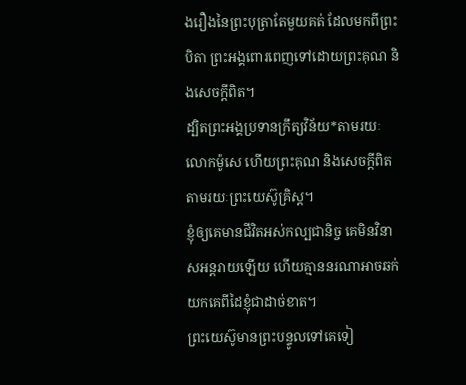ងរឿងនៃព្រះបុត្រាតែមួយគត់ ដែលមកពីព្រះបិតា ព្រះអង្គពោរពេញទៅដោយព្រះគុណ និងសេចក្ដីពិត។
ដ្បិតព្រះអង្គប្រទានក្រឹត្យវិន័យ*តាមរយៈលោកម៉ូសេ ហើយព្រះគុណ និងសេចក្ដីពិត តាមរយៈព្រះយេស៊ូគ្រិស្ត។
ខ្ញុំឲ្យគេមានជីវិតអស់កល្បជានិច្ច គេមិនវិនាសអន្តរាយឡើយ ហើយគ្មាននរណាអាចឆក់យកគេពីដៃខ្ញុំជាដាច់ខាត។
ព្រះយេស៊ូមានព្រះបន្ទូលទៅគេទៀ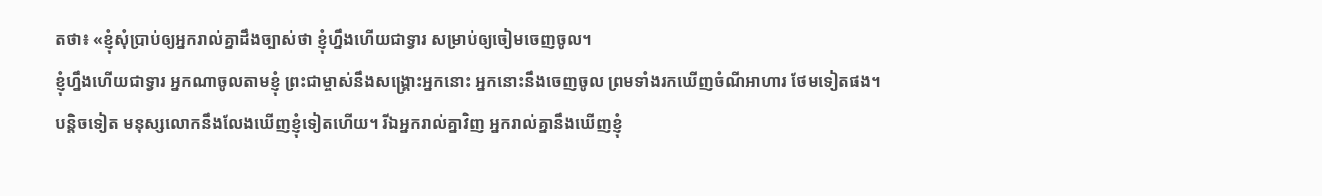តថា៖ «ខ្ញុំសុំប្រាប់ឲ្យអ្នករាល់គ្នាដឹងច្បាស់ថា ខ្ញុំហ្នឹងហើយជាទ្វារ សម្រាប់ឲ្យចៀមចេញចូល។
ខ្ញុំហ្នឹងហើយជាទ្វារ អ្នកណាចូលតាមខ្ញុំ ព្រះជាម្ចាស់នឹងសង្គ្រោះអ្នកនោះ អ្នកនោះនឹងចេញចូល ព្រមទាំងរកឃើញចំណីអាហារ ថែមទៀតផង។
បន្តិចទៀត មនុស្សលោកនឹងលែងឃើញខ្ញុំទៀតហើយ។ រីឯអ្នករាល់គ្នាវិញ អ្នករាល់គ្នានឹងឃើញខ្ញុំ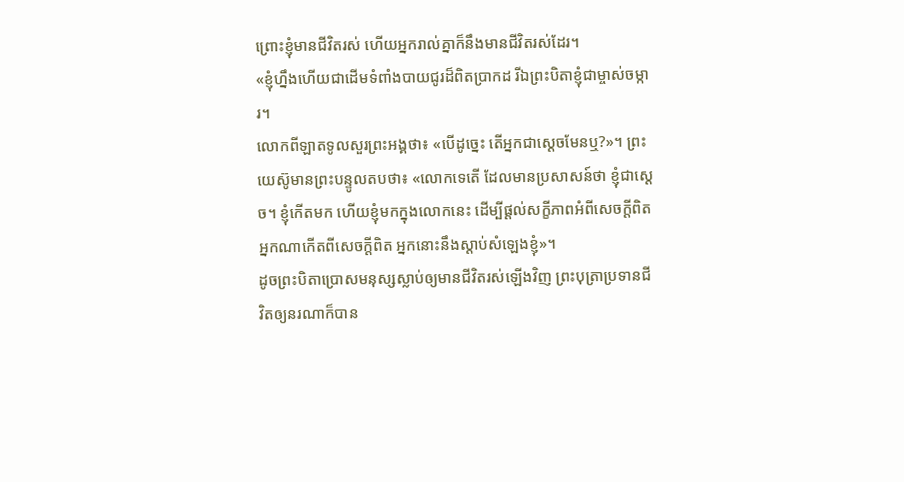ព្រោះខ្ញុំមានជីវិតរស់ ហើយអ្នករាល់គ្នាក៏នឹងមានជីវិតរស់ដែរ។
«ខ្ញុំហ្នឹងហើយជាដើមទំពាំងបាយជូរដ៏ពិតប្រាកដ រីឯព្រះបិតាខ្ញុំជាម្ចាស់ចម្ការ។
លោកពីឡាតទូលសួរព្រះអង្គថា៖ «បើដូច្នេះ តើអ្នកជាស្ដេចមែនឬ?»។ ព្រះយេស៊ូមានព្រះបន្ទូលតបថា៖ «លោកទេតើ ដែលមានប្រសាសន៍ថា ខ្ញុំជាស្ដេច។ ខ្ញុំកើតមក ហើយខ្ញុំមកក្នុងលោកនេះ ដើម្បីផ្ដល់សក្ខីភាពអំពីសេចក្ដីពិត អ្នកណាកើតពីសេចក្ដីពិត អ្នកនោះនឹងស្ដាប់សំឡេងខ្ញុំ»។
ដូចព្រះបិតាប្រោសមនុស្សស្លាប់ឲ្យមានជីវិតរស់ឡើងវិញ ព្រះបុត្រាប្រទានជីវិតឲ្យនរណាក៏បាន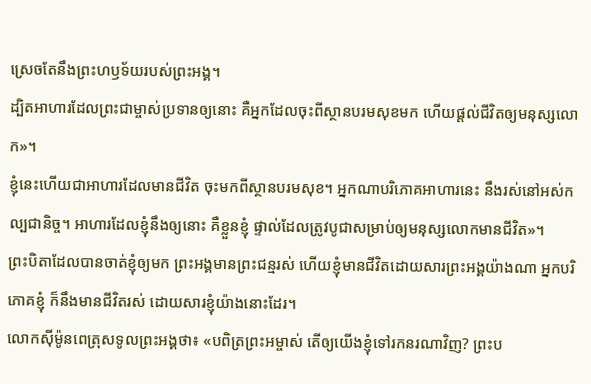ស្រេចតែនឹងព្រះហឫទ័យរបស់ព្រះអង្គ។
ដ្បិតអាហារដែលព្រះជាម្ចាស់ប្រទានឲ្យនោះ គឺអ្នកដែលចុះពីស្ថានបរមសុខមក ហើយផ្ដល់ជីវិតឲ្យមនុស្សលោក»។
ខ្ញុំនេះហើយជាអាហារដែលមានជីវិត ចុះមកពីស្ថានបរមសុខ។ អ្នកណាបរិភោគអាហារនេះ នឹងរស់នៅអស់កល្បជានិច្ច។ អាហារដែលខ្ញុំនឹងឲ្យនោះ គឺខ្លួនខ្ញុំ ផ្ទាល់ដែលត្រូវបូជាសម្រាប់ឲ្យមនុស្សលោកមានជីវិត»។
ព្រះបិតាដែលបានចាត់ខ្ញុំឲ្យមក ព្រះអង្គមានព្រះជន្មរស់ ហើយខ្ញុំមានជីវិតដោយសារព្រះអង្គយ៉ាងណា អ្នកបរិភោគខ្ញុំ ក៏នឹងមានជីវិតរស់ ដោយសារខ្ញុំយ៉ាងនោះដែរ។
លោកស៊ីម៉ូនពេត្រុសទូលព្រះអង្គថា៖ «បពិត្រព្រះអម្ចាស់ តើឲ្យយើងខ្ញុំទៅរកនរណាវិញ? ព្រះប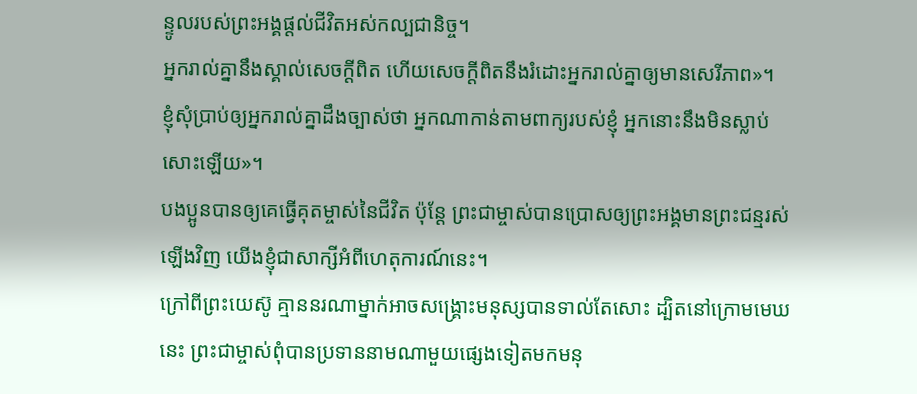ន្ទូលរបស់ព្រះអង្គផ្ដល់ជីវិតអស់កល្បជានិច្ច។
អ្នករាល់គ្នានឹងស្គាល់សេចក្ដីពិត ហើយសេចក្ដីពិតនឹងរំដោះអ្នករាល់គ្នាឲ្យមានសេរីភាព»។
ខ្ញុំសុំប្រាប់ឲ្យអ្នករាល់គ្នាដឹងច្បាស់ថា អ្នកណាកាន់តាមពាក្យរបស់ខ្ញុំ អ្នកនោះនឹងមិនស្លាប់សោះឡើយ»។
បងប្អូនបានឲ្យគេធ្វើគុតម្ចាស់នៃជីវិត ប៉ុន្តែ ព្រះជាម្ចាស់បានប្រោសឲ្យព្រះអង្គមានព្រះជន្មរស់ឡើងវិញ យើងខ្ញុំជាសាក្សីអំពីហេតុការណ៍នេះ។
ក្រៅពីព្រះយេស៊ូ គ្មាននរណាម្នាក់អាចសង្គ្រោះមនុស្សបានទាល់តែសោះ ដ្បិតនៅក្រោមមេឃនេះ ព្រះជាម្ចាស់ពុំបានប្រទាននាមណាមួយផ្សេងទៀតមកមនុ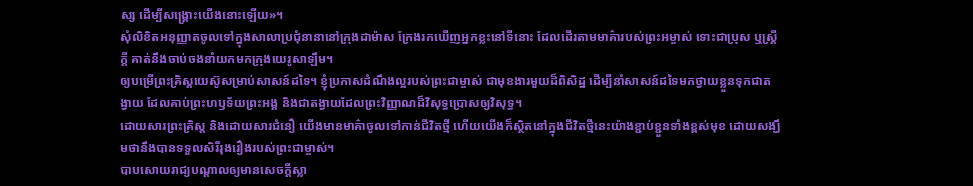ស្ស ដើម្បីសង្គ្រោះយើងនោះឡើយ»។
សុំលិខិតអនុញ្ញាតចូលទៅក្នុងសាលាប្រជុំនានានៅក្រុងដាម៉ាស ក្រែងរកឃើញអ្នកខ្លះនៅទីនោះ ដែលដើរតាមមាគ៌ារបស់ព្រះអម្ចាស់ ទោះជាប្រុស ឬស្ត្រីក្ដី គាត់នឹងចាប់ចងនាំយកមកក្រុងយេរូសាឡឹម។
ឲ្យបម្រើព្រះគ្រិស្តយេស៊ូសម្រាប់សាសន៍ដទៃ។ ខ្ញុំប្រកាសដំណឹងល្អរបស់ព្រះជាម្ចាស់ ជាមុខងារមួយដ៏ពិសិដ្ឋ ដើម្បីនាំសាសន៍ដទៃមកថ្វាយខ្លួនទុកជាតង្វាយ ដែលគាប់ព្រះហឫទ័យព្រះអង្គ និងជាតង្វាយដែលព្រះវិញ្ញាណដ៏វិសុទ្ធប្រោសឲ្យវិសុទ្ធ។
ដោយសារព្រះគ្រិស្ត និងដោយសារជំនឿ យើងមានមាគ៌ាចូលទៅកាន់ជីវិតថ្មី ហើយយើងក៏ស្ថិតនៅក្នុងជីវិតថ្មីនេះយ៉ាងខ្ជាប់ខ្ជួនទាំងខ្ពស់មុខ ដោយសង្ឃឹមថានឹងបានទទួលសិរីរុងរឿងរបស់ព្រះជាម្ចាស់។
បាបសោយរាជ្យបណ្ដាលឲ្យមានសេចក្ដីស្លា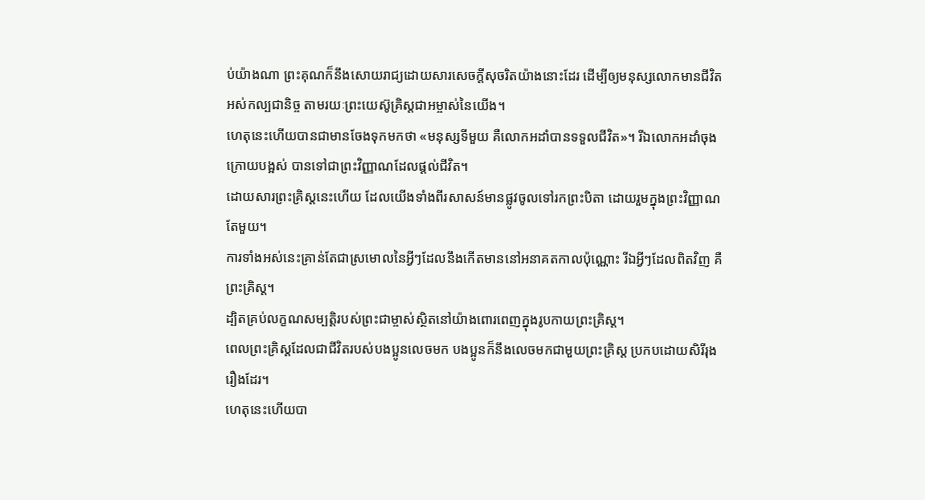ប់យ៉ាងណា ព្រះគុណក៏នឹងសោយរាជ្យដោយសារសេចក្ដីសុចរិតយ៉ាងនោះដែរ ដើម្បីឲ្យមនុស្សលោកមានជីវិតអស់កល្បជានិច្ច តាមរយៈព្រះយេស៊ូគ្រិស្តជាអម្ចាស់នៃយើង។
ហេតុនេះហើយបានជាមានចែងទុកមកថា «មនុស្សទីមួយ គឺលោកអដាំបានទទួលជីវិត»។ រីឯលោកអដាំចុងក្រោយបង្អស់ បានទៅជាព្រះវិញ្ញាណដែលផ្ដល់ជីវិត។
ដោយសារព្រះគ្រិស្តនេះហើយ ដែលយើងទាំងពីរសាសន៍មានផ្លូវចូលទៅរកព្រះបិតា ដោយរួមក្នុងព្រះវិញ្ញាណតែមួយ។
ការទាំងអស់នេះគ្រាន់តែជាស្រមោលនៃអ្វីៗដែលនឹងកើតមាននៅអនាគតកាលប៉ុណ្ណោះ រីឯអ្វីៗដែលពិតវិញ គឺព្រះគ្រិស្ត។
ដ្បិតគ្រប់លក្ខណសម្បត្តិរបស់ព្រះជាម្ចាស់ស្ថិតនៅយ៉ាងពោរពេញក្នុងរូបកាយព្រះគ្រិស្ត។
ពេលព្រះគ្រិស្តដែលជាជីវិតរបស់បងប្អូនលេចមក បងប្អូនក៏នឹងលេចមកជាមួយព្រះគ្រិស្ត ប្រកបដោយសិរីរុងរឿងដែរ។
ហេតុនេះហើយបា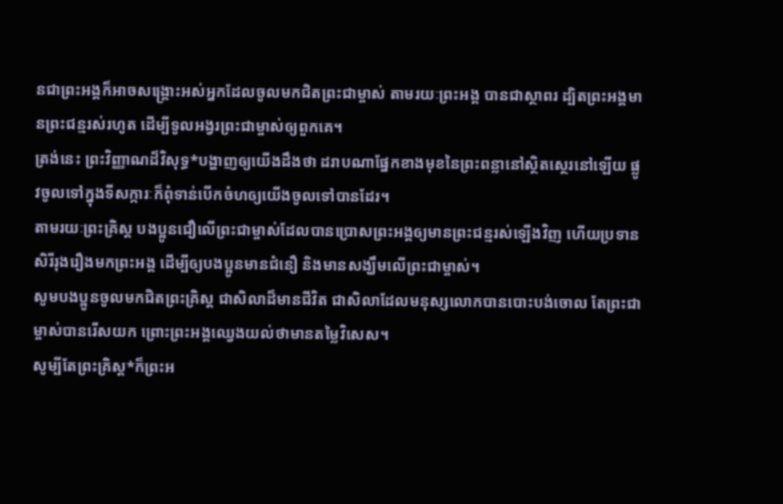នជាព្រះអង្គក៏អាចសង្គ្រោះអស់អ្នកដែលចូលមកជិតព្រះជាម្ចាស់ តាមរយៈព្រះអង្គ បានជាស្ថាពរ ដ្បិតព្រះអង្គមានព្រះជន្មរស់រហូត ដើម្បីទូលអង្វរព្រះជាម្ចាស់ឲ្យពួកគេ។
ត្រង់នេះ ព្រះវិញ្ញាណដ៏វិសុទ្ធ*បង្ហាញឲ្យយើងដឹងថា ដរាបណាផ្នែកខាងមុខនៃព្រះពន្លានៅស្ថិតស្ថេរនៅឡើយ ផ្លូវចូលទៅក្នុងទីសក្ការៈក៏ពុំទាន់បើកចំហឲ្យយើងចូលទៅបានដែរ។
តាមរយៈព្រះគ្រិស្ត បងប្អូនជឿលើព្រះជាម្ចាស់ដែលបានប្រោសព្រះអង្គឲ្យមានព្រះជន្មរស់ឡើងវិញ ហើយប្រទានសិរីរុងរឿងមកព្រះអង្គ ដើម្បីឲ្យបងប្អូនមានជំនឿ និងមានសង្ឃឹមលើព្រះជាម្ចាស់។
សូមបងប្អូនចូលមកជិតព្រះគ្រិស្ត ជាសិលាដ៏មានជីវិត ជាសិលាដែលមនុស្សលោកបានបោះបង់ចោល តែព្រះជាម្ចាស់បានរើសយក ព្រោះព្រះអង្គឈ្វេងយល់ថាមានតម្លៃវិសេស។
សូម្បីតែព្រះគ្រិស្ត*ក៏ព្រះអ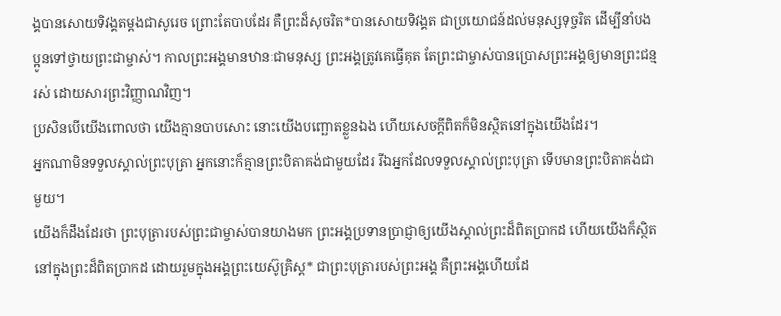ង្គបានសោយទិវង្គតម្ដងជាសូរេច ព្រោះតែបាបដែរ គឺព្រះដ៏សុចរិត*បានសោយទិវង្គត ជាប្រយោជន៍ដល់មនុស្សទុច្ចរិត ដើម្បីនាំបងប្អូនទៅថ្វាយព្រះជាម្ចាស់។ កាលព្រះអង្គមានឋានៈជាមនុស្ស ព្រះអង្គត្រូវគេធ្វើគុត តែព្រះជាម្ចាស់បានប្រោសព្រះអង្គឲ្យមានព្រះជន្មរស់ ដោយសារព្រះវិញ្ញាណវិញ។
ប្រសិនបើយើងពោលថា យើងគ្មានបាបសោះ នោះយើងបញ្ឆោតខ្លួនឯង ហើយសេចក្ដីពិតក៏មិនស្ថិតនៅក្នុងយើងដែរ។
អ្នកណាមិនទទួលស្គាល់ព្រះបុត្រា អ្នកនោះក៏គ្មានព្រះបិតាគង់ជាមួយដែរ រីឯអ្នកដែលទទួលស្គាល់ព្រះបុត្រា ទើបមានព្រះបិតាគង់ជាមួយ។
យើងក៏ដឹងដែរថា ព្រះបុត្រារបស់ព្រះជាម្ចាស់បានយាងមក ព្រះអង្គប្រទានប្រាជ្ញាឲ្យយើងស្គាល់ព្រះដ៏ពិតប្រាកដ ហើយយើងក៏ស្ថិតនៅក្នុងព្រះដ៏ពិតប្រាកដ ដោយរួមក្នុងអង្គព្រះយេស៊ូគ្រិស្ត* ជាព្រះបុត្រារបស់ព្រះអង្គ គឺព្រះអង្គហើយដែ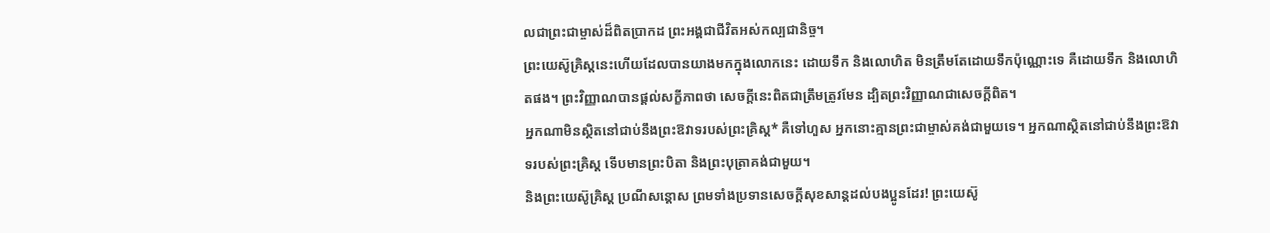លជាព្រះជាម្ចាស់ដ៏ពិតប្រាកដ ព្រះអង្គជាជីវិតអស់កល្បជានិច្ច។
ព្រះយេស៊ូគ្រិស្តនេះហើយដែលបានយាងមកក្នុងលោកនេះ ដោយទឹក និងលោហិត មិនត្រឹមតែដោយទឹកប៉ុណ្ណោះទេ គឺដោយទឹក និងលោហិតផង។ ព្រះវិញ្ញាណបានផ្ដល់សក្ខីភាពថា សេចក្ដីនេះពិតជាត្រឹមត្រូវមែន ដ្បិតព្រះវិញ្ញាណជាសេចក្ដីពិត។
អ្នកណាមិនស្ថិតនៅជាប់នឹងព្រះឱវាទរបស់ព្រះគ្រិស្ត* គឺទៅហួស អ្នកនោះគ្មានព្រះជាម្ចាស់គង់ជាមួយទេ។ អ្នកណាស្ថិតនៅជាប់នឹងព្រះឱវាទរបស់ព្រះគ្រិស្ត ទើបមានព្រះបិតា និងព្រះបុត្រាគង់ជាមួយ។
និងព្រះយេស៊ូគ្រិស្ត ប្រណីសន្ដោស ព្រមទាំងប្រទានសេចក្ដីសុខសាន្តដល់បងប្អូនដែរ! ព្រះយេស៊ូ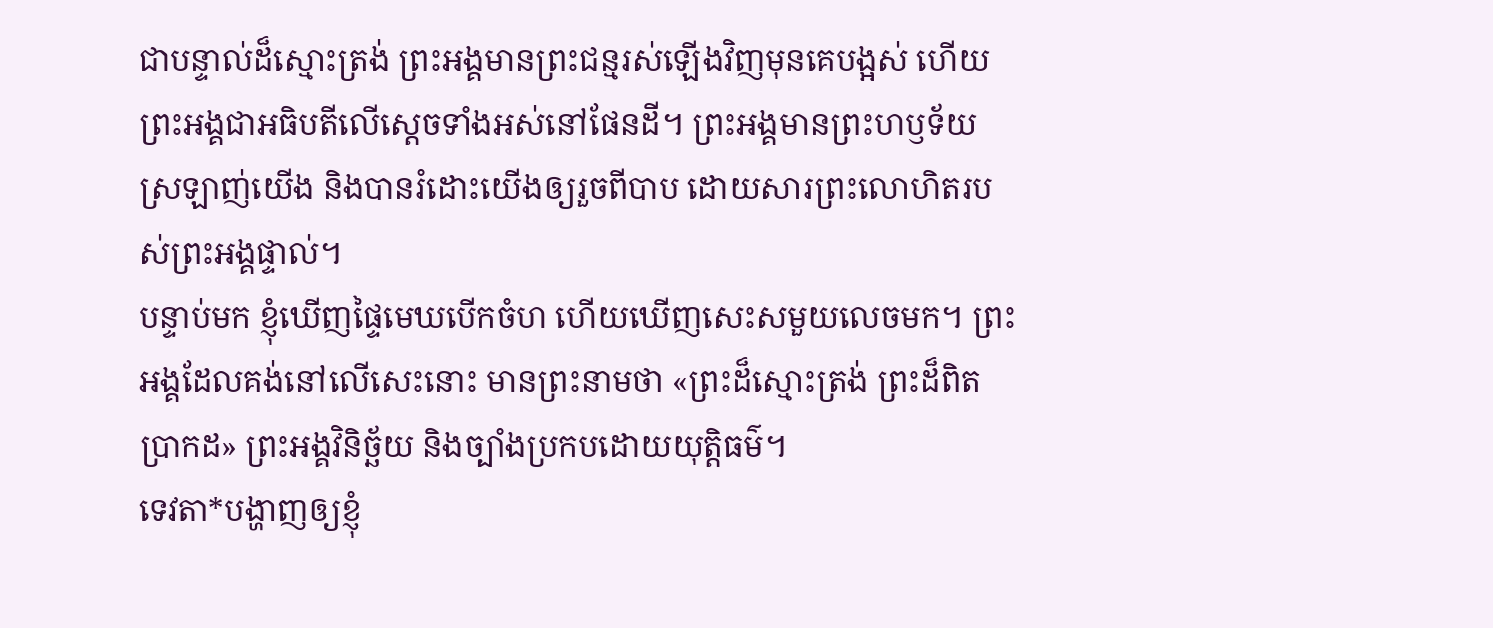ជាបន្ទាល់ដ៏ស្មោះត្រង់ ព្រះអង្គមានព្រះជន្មរស់ឡើងវិញមុនគេបង្អស់ ហើយព្រះអង្គជាអធិបតីលើស្ដេចទាំងអស់នៅផែនដី។ ព្រះអង្គមានព្រះហឫទ័យស្រឡាញ់យើង និងបានរំដោះយើងឲ្យរួចពីបាប ដោយសារព្រះលោហិតរបស់ព្រះអង្គផ្ទាល់។
បន្ទាប់មក ខ្ញុំឃើញផ្ទៃមេឃបើកចំហ ហើយឃើញសេះសមួយលេចមក។ ព្រះអង្គដែលគង់នៅលើសេះនោះ មានព្រះនាមថា «ព្រះដ៏ស្មោះត្រង់ ព្រះដ៏ពិតប្រាកដ» ព្រះអង្គវិនិច្ឆ័យ និងច្បាំងប្រកបដោយយុត្តិធម៌។
ទេវតា*បង្ហាញឲ្យខ្ញុំ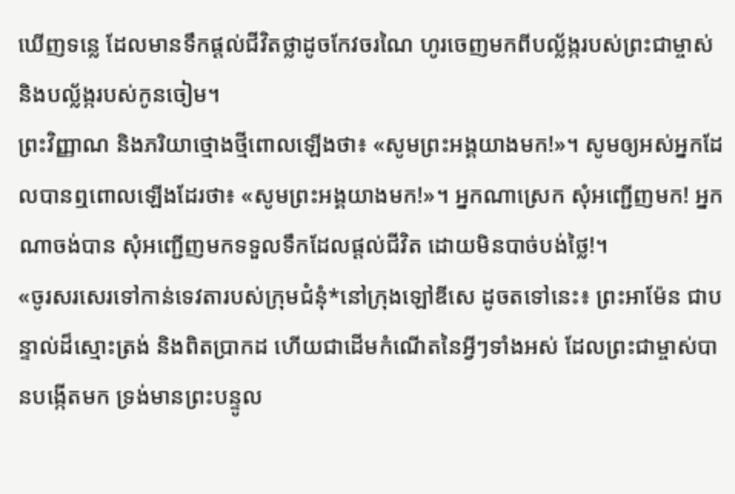ឃើញទន្លេ ដែលមានទឹកផ្ដល់ជីវិតថ្លាដូចកែវចរណៃ ហូរចេញមកពីបល្ល័ង្ករបស់ព្រះជាម្ចាស់ និងបល្ល័ង្ករបស់កូនចៀម។
ព្រះវិញ្ញាណ និងភរិយាថ្មោងថ្មីពោលឡើងថា៖ «សូមព្រះអង្គយាងមក!»។ សូមឲ្យអស់អ្នកដែលបានឮពោលឡើងដែរថា៖ «សូមព្រះអង្គយាងមក!»។ អ្នកណាស្រេក សុំអញ្ជើញមក! អ្នកណាចង់បាន សុំអញ្ជើញមកទទួលទឹកដែលផ្ដល់ជីវិត ដោយមិនបាច់បង់ថ្លៃ!។
«ចូរសរសេរទៅកាន់ទេវតារបស់ក្រុមជំនុំ*នៅក្រុងឡៅឌីសេ ដូចតទៅនេះ៖ ព្រះអាម៉ែន ជាបន្ទាល់ដ៏ស្មោះត្រង់ និងពិតប្រាកដ ហើយជាដើមកំណើតនៃអ្វីៗទាំងអស់ ដែលព្រះជាម្ចាស់បានបង្កើតមក ទ្រង់មានព្រះបន្ទូល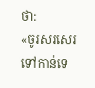ថា:
«ចូរសរសេរទៅកាន់ទេ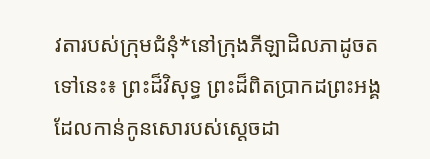វតារបស់ក្រុមជំនុំ*នៅក្រុងភីឡាដិលភាដូចតទៅនេះ៖ ព្រះដ៏វិសុទ្ធ ព្រះដ៏ពិតប្រាកដព្រះអង្គដែលកាន់កូនសោរបស់ស្ដេចដា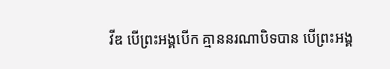វីឌ បើព្រះអង្គបើក គ្មាននរណាបិទបាន បើព្រះអង្គ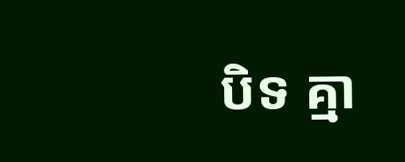បិទ គ្មា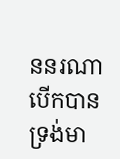ននរណាបើកបាន ទ្រង់មា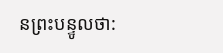នព្រះបន្ទូលថា: